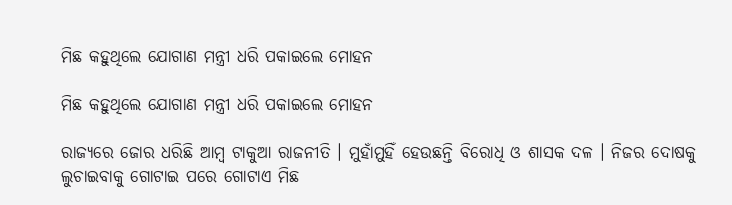ମିଛ କହୁଥିଲେ ଯୋଗାଣ ମନ୍ତ୍ରୀ ଧରି ପକାଇଲେ ମୋହନ

ମିଛ କହୁଥିଲେ ଯୋଗାଣ ମନ୍ତ୍ରୀ ଧରି ପକାଇଲେ ମୋହନ

ରାଜ୍ୟରେ ଜୋର ଧରିଛି ଆମ୍ୱ ଟାକୁଆ ରାଜନୀତି । ମୁହାଁମୁହିଁ ହେଉଛନ୍ତି ବିରୋଧି ଓ ଶାସକ ଦଳ । ନିଜର ଦୋଷକୁ ଲୁଚାଇବାକୁ ଗୋଟାଇ ପରେ ଗୋଟାଏ ମିଛ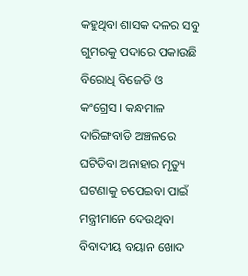କହୁଥିବା ଶାସକ ଦଳର ସବୁ ଗୁମରକୁ ପଦାରେ ପକାଉଛି ବିରୋଧି ବିଜେଡି ଓ କଂଗ୍ରେସ । କନ୍ଧମାଳ ଦାରିଙ୍ଗବାଡି ଅଞ୍ଚଳରେ ଘଟିତିବା ଅନାହାର ମୃତ୍ୟୁ ଘଟଣାକୁ ଚପେଇବା ପାଇଁ ମନ୍ତ୍ରୀମାନେ ଦେଉଥିବା ବିବାଦୀୟ ବୟାନ ଖୋଦ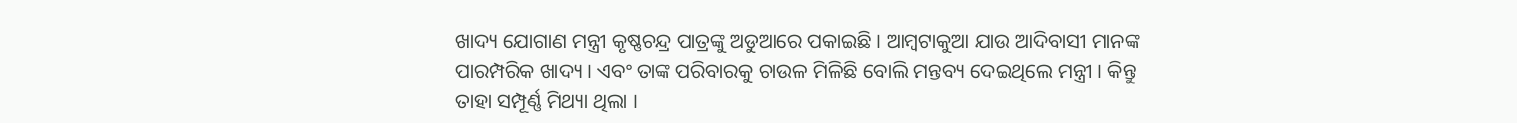ଖାଦ୍ୟ ଯୋଗାଣ ମନ୍ତ୍ରୀ କୃଷ୍ଣଚନ୍ଦ୍ର ପାତ୍ରଙ୍କୁ ଅଡୁଆରେ ପକାଇଛି । ଆମ୍ୱଟାକୁଆ ଯାଉ ଆଦିବାସୀ ମାନଙ୍କ ପାରମ୍ପରିକ ଖାଦ୍ୟ । ଏବଂ ତାଙ୍କ ପରିବାରକୁ ଚାଉଳ ମିଳିଛି ବୋଲି ମନ୍ତବ୍ୟ ଦେଇଥିଲେ ମନ୍ତ୍ରୀ । କିନ୍ତୁ ତାହା ସମ୍ପୂର୍ଣ୍ଣ ମିଥ୍ୟା ଥିଲା ।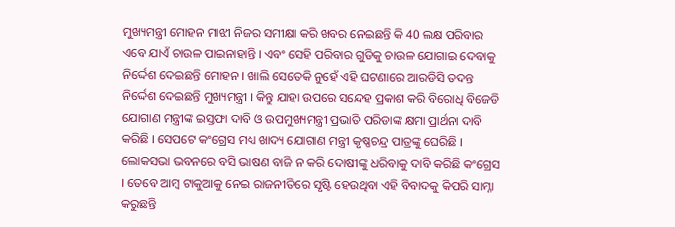ମୁଖ୍ୟମନ୍ତ୍ରୀ ମୋହନ ମାଝୀ ନିଜର ସମୀକ୍ଷା କରି ଖବର ନେଇଛନ୍ତି କି 40 ଲକ୍ଷ ପରିବାର ଏବେ ଯାଏଁ ଚାଉଳ ପାଇନାହାନ୍ତି । ଏବଂ ସେହି ପରିବାର ଗୁଡିକୁ ଚାଉଳ ଯୋଗାଇ ଦେବାକୁ ନିର୍ଦ୍ଦେଶ ଦେଇଛନ୍ତି ମୋହନ । ଖାଲି ସେତେକି ନୁହେଁ ଏହି ଘଟଣାରେ ଆରଡିସି ତଦନ୍ତ ନିର୍ଦ୍ଦେଶ ଦେଇଛନ୍ତି ମୁଖ୍ୟମନ୍ତ୍ରୀ । କିନ୍ତୁ ଯାହା ଉପରେ ସନ୍ଦେହ ପ୍ରକାଶ କରି ବିରୋଧି ବିଜେଡି ଯୋଗାଣ ମନ୍ତ୍ରୀଙ୍କ ଇସ୍ତଫା ଦାବି ଓ ଉପମୁଖ୍ୟମନ୍ତ୍ରୀ ପ୍ରଭାତି ପରିଡାଙ୍କ କ୍ଷମା ପ୍ରାର୍ଥନା ଦାବି କରିଛି । ସେପଟେ କଂଗ୍ରେସ ମଧ୍ୟ ଖାଦ୍ୟ ଯୋଗାଣ ମନ୍ତ୍ରୀ କୃଷ୍ଣଚନ୍ଦ୍ର ପାତ୍ରଙ୍କୁ ଘେରିଛି । ଲୋକସଭା ଭବନରେ ବସି ଭାଷଣ ବାଜି ନ କରି ଦୋଷୀଙ୍କୁ ଧରିବାକୁ ଦାବି କରିଛି କଂଗ୍ରେସ । ତେବେ ଆମ୍ୱ ଟାକୁଆକୁ ନେଇ ରାଜନୀତିରେ ସୃଷ୍ଟି ହେଉଥିବା ଏହି ବିବାଦକୁ କିପରି ସାମ୍ନା କରୁଛନ୍ତି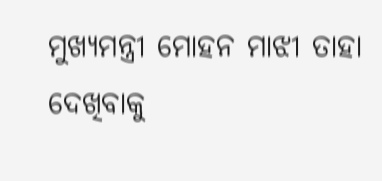ମୁଖ୍ୟମନ୍ତ୍ରୀ ମୋହନ ମାଝୀ ତାହା ଦେଖିବାକୁ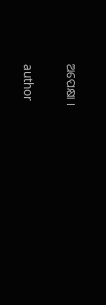ଅପେକ୍ଷା ।

author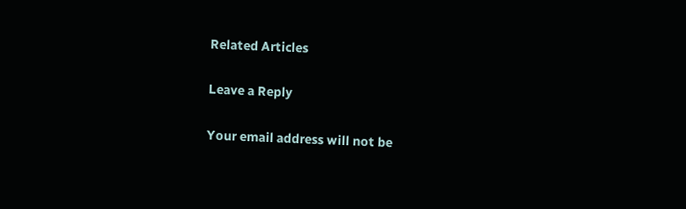Related Articles

Leave a Reply

Your email address will not be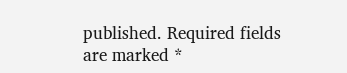published. Required fields are marked *